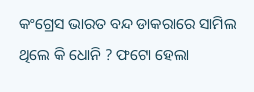କଂଗ୍ରେସ ଭାରତ ବନ୍ଦ ଡାକରାରେ ସାମିଲ ଥିଲେ କି ଧୋନି ? ଫଟୋ ହେଲା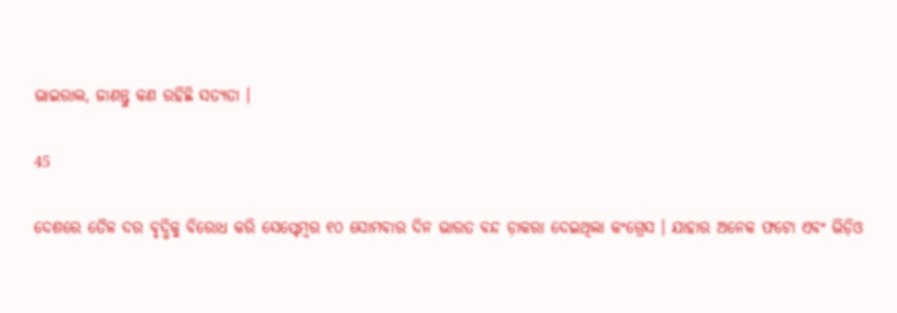ଭାଇରାଲ, ଜାଣନ୍ତୁ କଣ ରହିଛି ସତ୍ୟତା ।

45

ଦେଶରେ ତୈଳ ଦର ବୃଦ୍ଧିକୁ ବିରୋଧ କରି ସେପ୍ଟେମ୍ବର ୧୦ ସୋମବାର ଦିନ ଭାରତ ବନ୍ଦ ଡ଼ାକରା ଦେଇଥିଲା କଂଗ୍ରେସ । ଯାହାର ଅନେକ ଫଟୋ ଏବଂ ଭିଡ଼ିଓ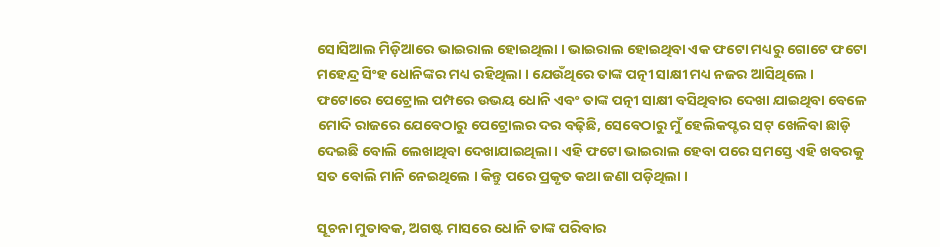ସୋସିଆଲ ମିଡ଼ିଆରେ ଭାଇରାଲ ହୋଇଥିଲା । ଭାଇରାଲ ହୋଇଥିବା ଏକ ଫଟୋ ମଧ୍ୟରୁ ଗୋଟେ ଫଟୋ ମହେନ୍ଦ୍ର ସିଂହ ଧୋନିଙ୍କର ମଧ୍ୟ ରହିଥିଲା । ଯେଉଁଥିରେ ତାଙ୍କ ପତ୍ନୀ ସାକ୍ଷୀ ମଧ୍ୟ ନଜର ଆସିଥିଲେ । ଫଟୋରେ ପେଟ୍ରୋଲ ପମ୍ପରେ ଉଭୟ ଧୋନି ଏବଂ ତାଙ୍କ ପତ୍ନୀ ସାକ୍ଷୀ ବସିଥିବାର ଦେଖା ଯାଇଥିବା ବେଳେ ମୋଦି ରାଜରେ ଯେବେଠାରୁ ପେଟ୍ରୋଲର ଦର ବଢ଼ିଛି, ସେବେଠାରୁ ମୁଁ ହେଲିକପ୍ଟର ସଟ୍ ଖେଳିବା ଛାଡ଼ି ଦେଇଛି ବୋଲି ଲେଖାଥିବା ଦେଖାଯାଇଥିଲା । ଏହି ଫଟୋ ଭାଇରାଲ ହେବା ପରେ ସମସ୍ତେ ଏହି ଖବରକୁ ସତ ବୋଲି ମାନି ନେଇଥିଲେ । କିନ୍ତୁ ପରେ ପ୍ରକୃତ କଥା ଜଣା ପଡ଼ିଥିଲା ।

ସୂଚନା ମୁତାବକ, ଅଗଷ୍ଟ ମାସରେ ଧୋନି ତାଙ୍କ ପରିବାର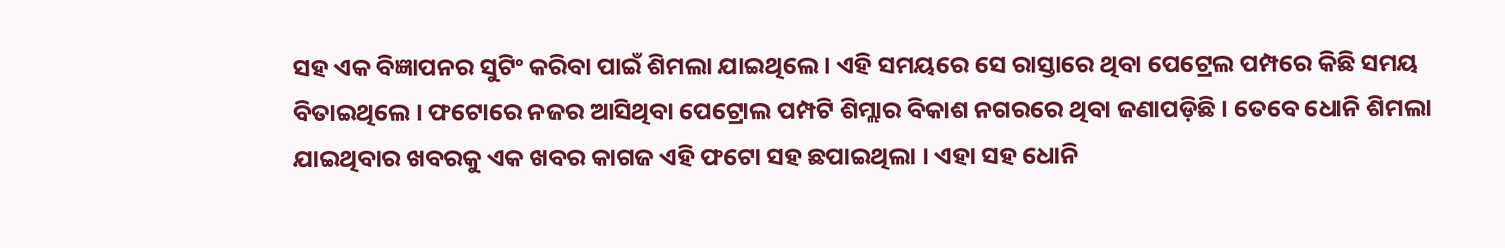ସହ ଏକ ବିଜ୍ଞାପନର ସୁଟିଂ କରିବା ପାଇଁ ଶିମଲା ଯାଇଥିଲେ । ଏହି ସମୟରେ ସେ ରାସ୍ତାରେ ଥିବା ପେଟ୍ରେଲ ପମ୍ପରେ କିଛି ସମୟ ବିତାଇଥିଲେ । ଫଟୋରେ ନଜର ଆସିଥିବା ପେଟ୍ରୋଲ ପମ୍ପଟି ଶିମ୍ଲାର ବିକାଶ ନଗରରେ ଥିବା ଜଣାପଡ଼ିଛି । ତେବେ ଧୋନି ଶିମଲା ଯାଇଥିବାର ଖବରକୁ ଏକ ଖବର କାଗଜ ଏହି ଫଟୋ ସହ ଛପାଇଥିଲା । ଏହା ସହ ଧୋନି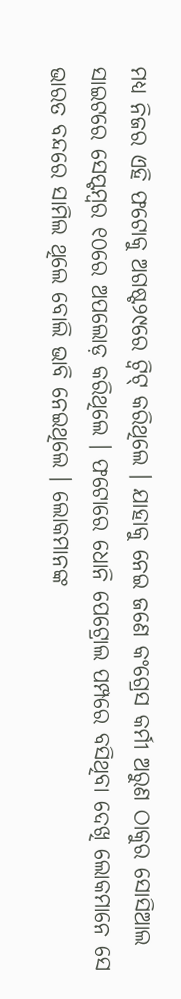ମଧ୍ୟ ନିଜର ଏହି ଫଟୋକୁ ଅଗଷ୍ଟ୨୯ରେ ଟ୍ଵିଟ୍ କରିଥିଲେ । ଯାହାକୁ ନେଇ ଜଣେ କଂଗ୍ରେସ କର୍ମୀ ଅରୁଣ ଠାକୁର ସୋସିଆଲ ସାଇଟରେ ସେପ୍ଟମ୍ବର ୧୦ରେ ଅପଲୋଡ଼ କରିଥିଲେ । ଫଟୋରେ ଧୋନି ପେଟ୍ରୋଲ ପମ୍ପରେ ବସିଥିବା ଦେଖି ଲୋକମାନେ ସେ ଭାରତ ବନ୍ଦରେ ସାମିଲ ଥିଲେ ବୋଲି ଭାବି ନେଇଥିଲେ । ଲୋକମାନଙ୍କ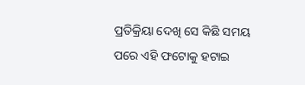ପ୍ରତିକ୍ରିୟା ଦେଖି ସେ କିଛି ସମୟ ପରେ ଏହି ଫଟୋକୁ ହଟାଇ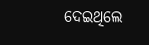ଦେଇଥିଲେ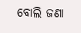ବୋଲି ଜଣା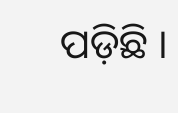ପଡ଼ିଛି ।